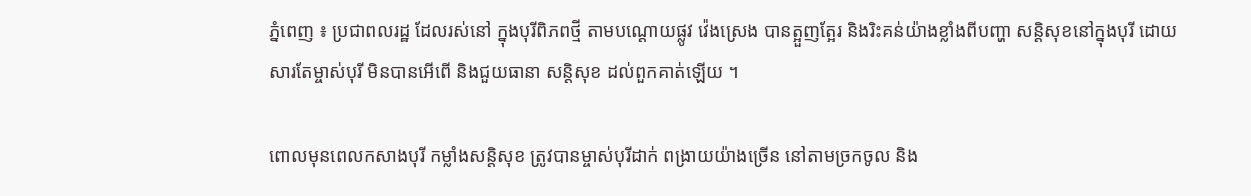ភ្នំពេញ ៖ ប្រជាពលរដ្ឋ ដែលរស់នៅ ក្នុងបុរីពិភពថ្មី តាមបណ្ដោយផ្លូវ វ៉េងស្រេង បានត្អួញត្អែរ និងរិះគន់យ៉ាងខ្លាំងពីបញ្ហា សន្ដិសុខនៅក្នុងបុរី ដោយសារតែម្ចាស់បុរី មិនបានអើពើ និងជួយធានា សន្ដិសុខ ដល់ពួកគាត់ឡើយ ។

ពោលមុនពេលកសាងបុរី កម្លាំងសន្ដិសុខ ត្រូវបានម្ចាស់បុរីដាក់ ពង្រាយយ៉ាងច្រើន នៅតាមច្រកចូល និង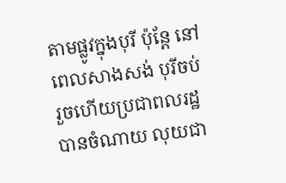តាមផ្លូវក្នុងបុរី ប៉ុន្ដែ នៅពេលសាងសង់ បុរីចប់ រួចហើយប្រជាពលរដ្ឋ បានចំណាយ លុយជា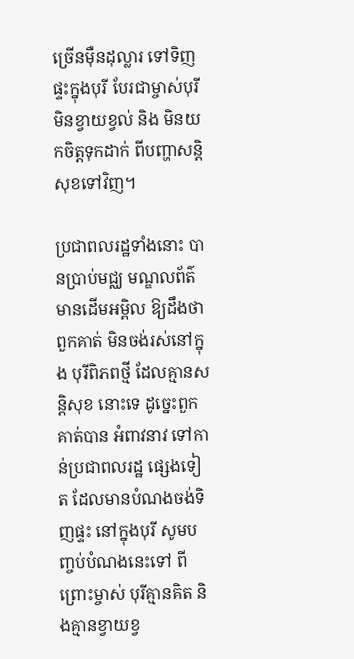ច្រើនម៉ឺនដុល្លារ ទៅទិញផ្ទះក្នុងបុរី បែរជាម្ចាស់បុរី មិនខ្វាយខ្វល់ និង មិនយកចិត្ដទុកដាក់ ពីបញ្ហាសន្ដិសុខទៅវិញ។

ប្រជាពលរដ្ឋទាំងនោះ បានប្រាប់មជ្ឈ មណ្ឌលព័ត៌មានដើមអម្ពិល ឱ្យដឹងថា ពួកគាត់ មិនចង់រស់នៅក្នុង បុរីពិភពថ្មី ដែលគ្មានសន្ដិសុខ នោះទេ ដូច្នេះពួកគាត់បាន អំពាវនាវ ទៅកាន់ប្រជាពលរដ្ឋ ផ្សេងទៀត ដែលមានបំណងចង់ទិញផ្ទះ នៅក្នុងបុរី សូមបញ្ចប់បំណងនេះទៅ ពីព្រោះម្ចាស់ បុរីគ្មានគិត និងគ្មានខ្វាយខ្វ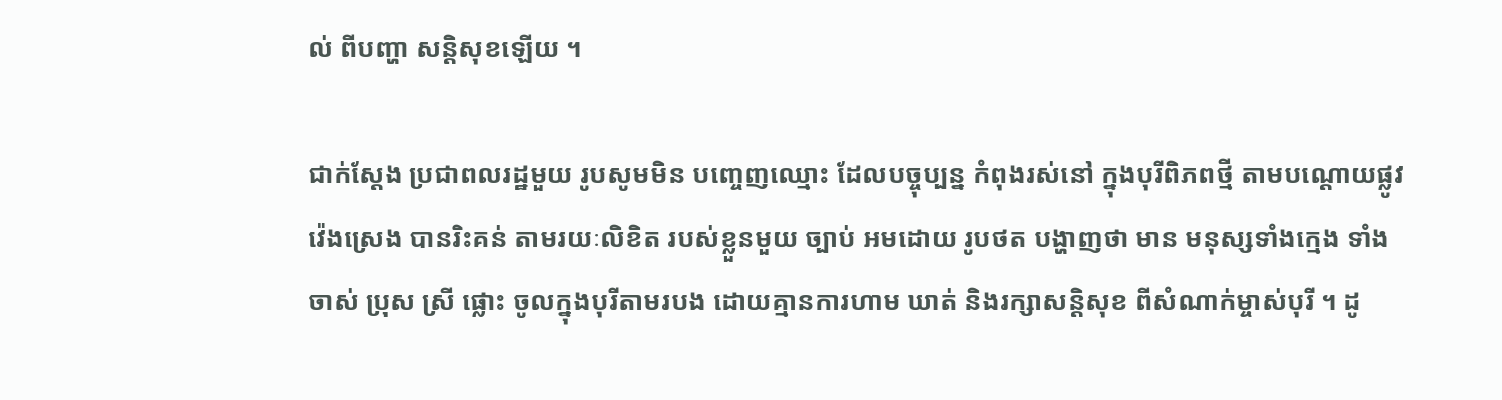ល់ ពីបញ្ហា សន្ដិសុខឡើយ ។

ជាក់ស្ដែង ប្រជាពលរដ្ឋមួយ រូបសូមមិន បញ្ចេញឈ្មោះ ដែលបច្ចុប្បន្ន កំពុងរស់នៅ ក្នុងបុរីពិភពថ្មី តាមបណ្ដោយផ្លូវវ៉េងស្រេង បានរិះគន់ តាមរយៈលិខិត របស់ខ្លួនមួយ ច្បាប់ អមដោយ រូបថត បង្ហាញថា មាន មនុស្សទាំងក្មេង ទាំងចាស់ ប្រុស ស្រី ផ្លោះ ចូលក្នុងបុរីតាមរបង ដោយគ្មានការហាម ឃាត់ និងរក្សាសន្ដិសុខ ពីសំណាក់ម្ចាស់បុរី ។ ដូ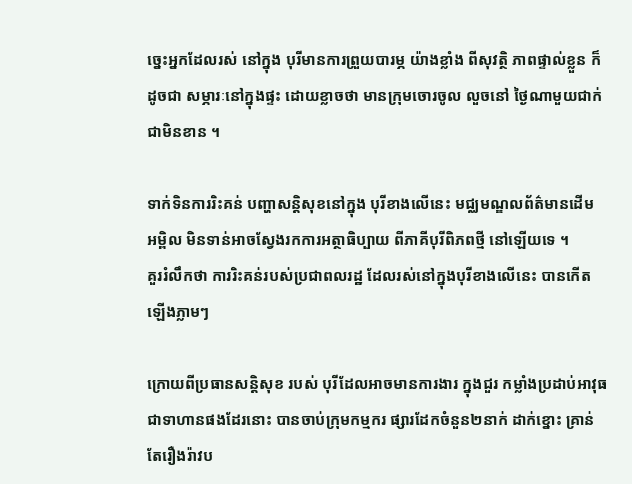ច្នេះអ្នកដែលរស់ នៅក្នុង បុរីមានការព្រួយបារម្ភ យ៉ាងខ្លាំង ពីសុវត្ថិ ភាពផ្ទាល់ខ្លួន ក៏ដូចជា សម្ភារៈនៅក្នុងផ្ទះ ដោយខ្លាចថា មានក្រុមចោរចូល លួចនៅ ថ្ងៃណាមួយជាក់ជាមិនខាន ។

ទាក់ទិនការរិះគន់ បញ្ហាសន្ដិសុខនៅក្នុង បុរីខាងលើនេះ មជ្ឈមណ្ឌលព័ត៌មានដើម អម្ពិល មិនទាន់អាចស្វែងរកការអត្ថាធិប្បាយ ពីភាគីបុរីពិភពថ្មី នៅឡើយទេ ។
គួររំលឹកថា ការរិះគន់របស់ប្រជាពលរដ្ឋ ដែលរស់នៅក្នុងបុរីខាងលើនេះ បានកើត ឡើងភ្លាមៗ

ក្រោយពីប្រធានសន្ដិសុខ របស់ បុរីដែលអាចមានការងារ ក្នុងជួរ កម្លាំងប្រដាប់អាវុធ ជាទាហានផងដែរនោះ បានចាប់ក្រុមកម្មករ ផ្សារដែកចំនួន២នាក់ ដាក់ខ្នោះ គ្រាន់តែរឿងរ៉ាវប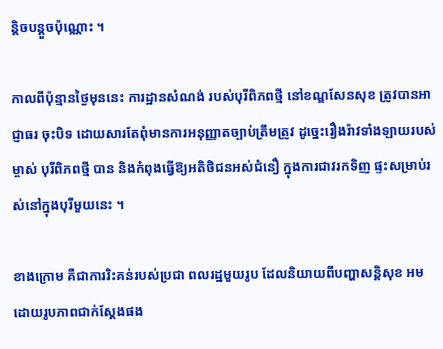ន្ដិចបន្ដួចប៉ុណ្ណោះ ។

កាលពីប៉ុន្មានថ្ងៃមុននេះ ការដ្ឋានសំណង់ របស់បុរីពិភពថ្មី នៅខណ្ឌសែនសុខ ត្រូវបានអាជ្ញាធរ ចុះបិទ ដោយសារតែពុំមានការអនុញ្ញាតច្បាប់ត្រឹមត្រូវ ដូច្នេះរឿងរ៉ាវទាំងឡាយរបស់ម្ចាស់ បុរីពិភពថ្មី បាន និងកំពុងធ្វើឱ្យអតិថិជនអស់ជំនឿ ក្នុងការជាវរកទិញ ផ្ទះសម្រាប់រស់នៅក្នុងបុរីមួយនេះ ។

ខាងក្រោម គឺជាការរិះគន់របស់ប្រជា ពលរដ្ឋមួយរូប ដែលនិយាយពីបញ្ហាសន្ដិសុខ អមដោយរូបភាពជាក់ស្ដែងផង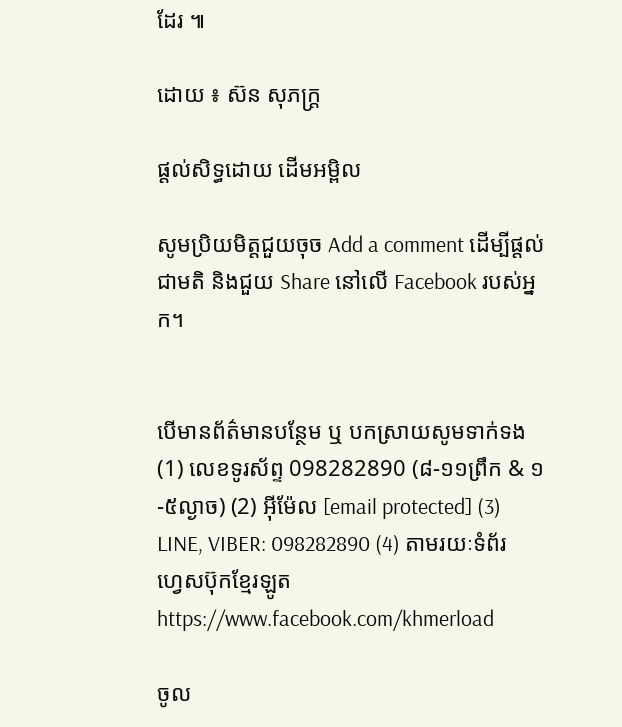ដែរ ៕

ដោយ ៖ ស៊ន សុភក្ដ្រ

ផ្តល់សិទ្ធដោយ ដើមអម្ពិល

សូមប្រិយមិត្តជួយចុច Add a comment ដើម្បីផ្តល់ជាមតិ និងជួយ Share នៅលើ Facebook របស់អ្នក។


បើមានព័ត៌មានបន្ថែម ឬ បកស្រាយសូមទាក់ទង (1) លេខទូរស័ព្ទ 098282890 (៨-១១ព្រឹក & ១-៥ល្ងាច) (2) អ៊ីម៉ែល [email protected] (3) LINE, VIBER: 098282890 (4) តាមរយៈទំព័រហ្វេសប៊ុកខ្មែរឡូត https://www.facebook.com/khmerload

ចូល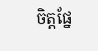ចិត្តផ្នែ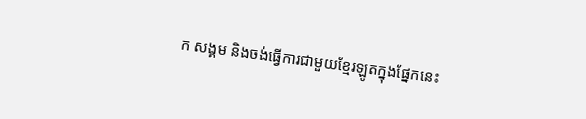ក សង្គម និងចង់ធ្វើការជាមួយខ្មែរឡូតក្នុងផ្នែកនេះ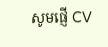សូមផ្ញើ CV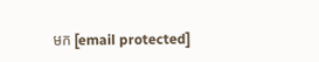មក [email protected]